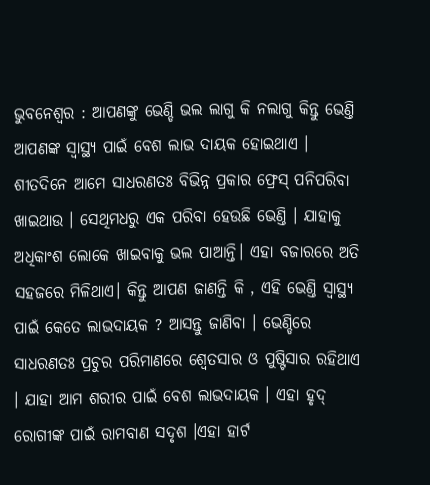ଭୁବନେଶ୍ୱର : ଆପଣଙ୍କୁ ଭେଣ୍ଡି ଭଲ ଲାଗୁ କି ନଲାଗୁ କିନ୍ତୁ ଭେଣ୍ତି ଆପଣଙ୍କ ସ୍ବାସ୍ଥ୍ୟ ପାଇଁ ବେଶ ଲାଭ ଦାୟକ ହୋଇଥାଏ । ଶୀତଦିନେ ଆମେ ସାଧରଣତଃ ବିଭିନ୍ନ ପ୍ରକାର ଫ୍ରେସ୍ ପନିପରିବା ଖାଇଥାଉ । ସେଥିମଧରୁ ଏକ ପରିବା ହେଉଛି ଭେଣ୍ତି । ଯାହାକୁ ଅଧିକାଂଶ ଲୋକେ ଖାଇବାକୁ ଭଲ ପାଆନ୍ତି। ଏହା ବଜାରରେ ଅତି ସହଜରେ ମିଳିଥାଏ। କିନ୍ତୁ ଆପଣ ଜାଣନ୍ତି କି , ଏହି ଭେଣ୍ତି ସ୍ବାସ୍ଥ୍ୟ ପାଇଁ କେତେ ଲାଭଦାୟକ ? ଆସନ୍ତୁ ଜାଣିବା । ଭେଣ୍ଡିରେ ସାଧରଣତଃ ପ୍ରଚୁର ପରିମାଣରେ ଶ୍ବେତସାର ଓ ପୁଷ୍ଟିସାର ରହିଥାଏ । ଯାହା ଆମ ଶରୀର ପାଇଁ ବେଶ ଲାଭଦାୟକ । ଏହା ହୃଦ୍ ରୋଗୀଙ୍କ ପାଇଁ ରାମବାଣ ସଦୃଶ ।ଏହା ହାର୍ଟ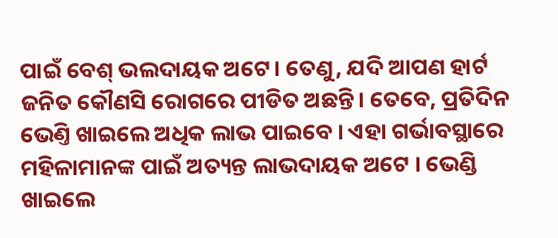ପାଇଁ ବେଶ୍ ଭଲଦାୟକ ଅଟେ। ତେଣୁ, ଯଦି ଆପଣ ହାର୍ଟ ଜନିତ କୌଣସି ରୋଗରେ ପୀଡିତ ଅଛନ୍ତି। ତେବେ, ପ୍ରତିଦିନ ଭେଣ୍ତି ଖାଇଲେ ଅଧିକ ଲାଭ ପାଇବେ । ଏହା ଗର୍ଭାବସ୍ଥାରେ ମହିଳାମାନଙ୍କ ପାଇଁ ଅତ୍ୟନ୍ତ ଲାଭଦାୟକ ଅଟେ । ଭେଣ୍ଡି ଖାଇଲେ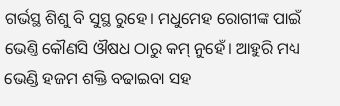ଗର୍ଭସ୍ଥ ଶିଶୁ ବି ସୁସ୍ଥ ରୁହେ। ମଧୁମେହ ରୋଗୀଙ୍କ ପାଇଁ ଭେଣ୍ତି କୌଣସି ଔଷଧ ଠାରୁ କମ୍ ନୁହେଁ। ଆହୁରି ମଧ୍ୟ ଭେଣ୍ଡି ହଜମ ଶକ୍ତି ବଢାଇବା ସହ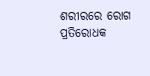ଶରୀରରେ ରୋଗ ପ୍ରତିରୋଧକ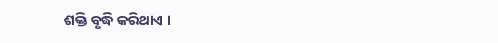ଶକ୍ତି ବୃଦ୍ଧି କରିଥାଏ ।